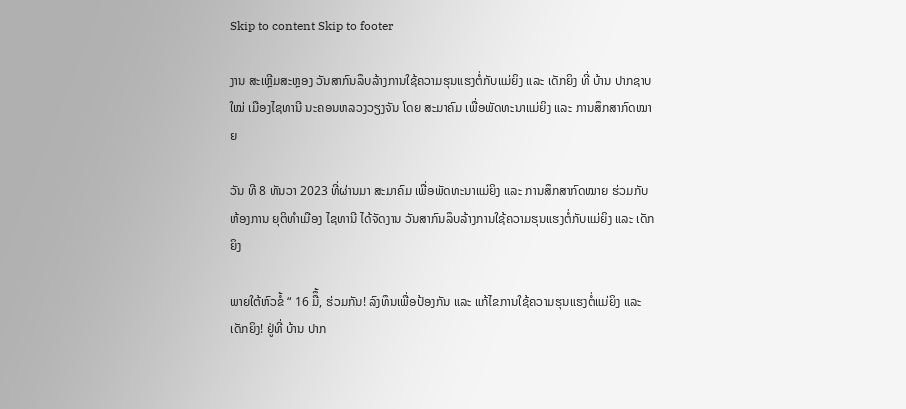Skip to content Skip to footer

ງານ ສະເຫຼີມສະຫຼອງ ວັນສາກົນລຶບລ້າງການໃຊ້ຄວາມຮຸນແຮງຕໍ່ກັບແມ່ຍິງ ແລະ ເດັກຍິງ ທີ່ ບ້ານ ປາກຊາບໃໝ່ ເມືອງໄຊທານີ ນະຄອນຫລວງວຽງຈັນ ໂດຍ ສະມາຄົມ ເພື່ອພັດທະນາແມ່ຍິງ ແລະ ການສຶກສາກົດໝາຍ

ວັນ ທີ 8 ທັນວາ 2023 ທີ່ຜ່ານມາ ສະມາຄົມ ເພື່ອພັດທະນາແມ່ຍິງ ແລະ ການສຶກສາກົດໝາຍ ຮ່ວມກັບຫ້ອງການ ຍຸຕິທໍາເມືອງ ໄຊທານີ ໄດ້ຈັດງານ ວັນສາກົນລຶບລ້າງການໃຊ້ຄວາມຮຸນແຮງຕໍ່ກັບແມ່ຍິງ ແລະ ເດັກຍິງ

ພາຍໃຕ້ຫົວຂໍ້ “ 16 ມືຶ້, ຮ່ວມກັນ! ລົງທຶນເພື່ອປ້ອງກັນ ແລະ ແກ້ໄຂການໃຊ້ຄວາມຮຸນແຮງຕໍ່ແມ່ຍິງ ແລະ ເດັກຍິງ! ຢູ່ທີ່ ບ້ານ ປາກ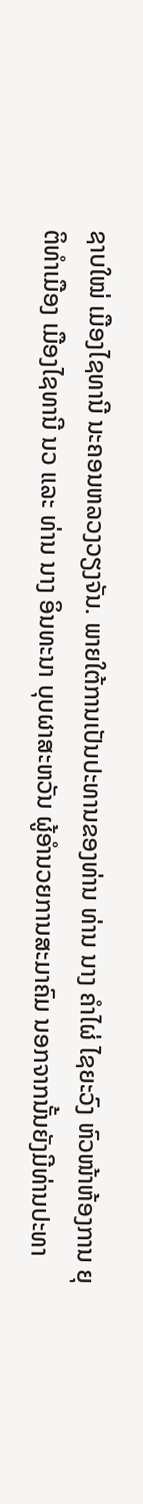ຊາບໃໝ່ ເມືອງໄຊທານີ ນະຄອນຫລວງວຽງຈັນ. ພາຍໃຕ້ການເປັນປະທານຂອງທ່ານ ທ່ານ ນາງ ຄຳໄຜ່ ໄຊຍະວົງ ຫົວໜ້າຫ້ອງການ ຍຸຕິທຳເມືອງ ເມືອງໄຊທານີ ນວ ແລະ ທ່ານ ນາງ ອິນທະນາ ບຸບຜາສະຫວັນ ຜູ້ອໍານວຍການສະມາຄົມ ນອກຈາກນັ້ນຍັງມີທ່ານປະທາ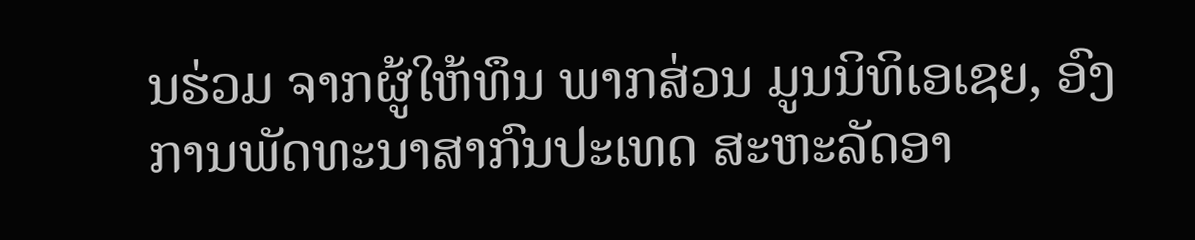ນຮ່ວມ ຈາກຜູ້ໃຫ້ທຶນ ພາກສ່ວນ ມູນນິທິເອເຊຍ, ອົງການພັດທະນາສາກົນປະເທດ ສະຫະລັດອາ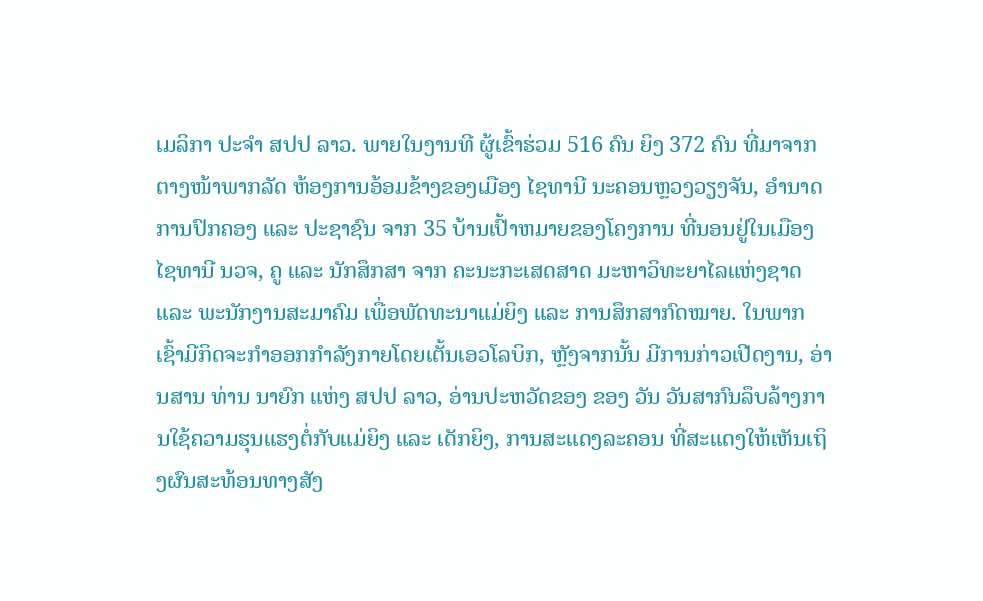ເມລິກາ ປະຈໍາ ສປປ ລາວ. ພາຍໃນງານທີ ຜູ້ເຂົ້າຮ່ວມ 516 ຄົນ ຍິງ 372 ຄົນ ທີ່ມາຈາກ ຕາງໜ້າພາກລັດ ຫ້ອງການອ້ອມຂ້າງຂອງເມືອງ ໄຊທານີ ນະຄອນຫຼວງວຽງຈັນ, ອໍານາດການປົກຄອງ ແລະ ປະຊາຊົນ ຈາກ 35 ບ້ານເປົ້າຫມາຍຂອງໂຄງການ ທີ່ນອນຢູ່ໃນເມືອງໄຊທານີ ນວຈ, ຄູ ແລະ ນັກສຶກສາ ຈາກ ຄະນະກະເສດສາດ ມະຫາວິທະຍາໄລແຫ່ງຊາດ ແລະ ພະນັກງານສະມາຄົມ ເພື່ອພັດທະນາແມ່ຍິງ ແລະ ການສຶກສາກົດໝາຍ. ໃນພາກເຊົ້າມີກິດຈະກໍາອອກກໍາລັງກາຍໂດຍເຕັ້ນເອວໂລບິກ, ຫຼັງຈາກນັ້ນ ມີການກ່າວເປີດງານ, ອ່ານສານ ທ່ານ ນາຍົກ ແຫ່ງ ສປປ ລາວ, ອ່ານປະຫວັດຂອງ ຂອງ ວັນ ວັນສາກົນລຶບລ້າງການໃຊ້ຄວາມຮຸນແຮງຕໍ່ກັບແມ່ຍິງ ແລະ ເດັກຍິງ, ການສະແດງລະຄອນ ທີ່ສະແດງໃຫ້ເຫັນເຖິງຜົນສະທ້ອນທາງສັງ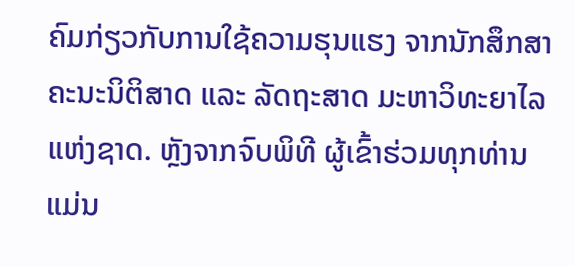ຄົມກ່ຽວກັບການໃຊ້ຄວາມຮຸນແຮງ ຈາກນັກສຶກສາ ຄະນະນິຕິສາດ ແລະ ລັດຖະສາດ ມະຫາວິທະຍາໄລແຫ່ງຊາດ. ຫຼັງຈາກຈົບພິທີ ຜູ້ເຂົ້າຮ່ວມທຸກທ່ານແມ່ນ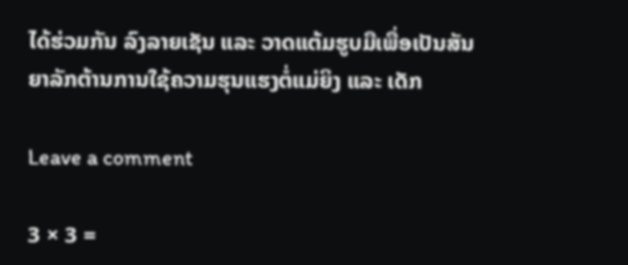ໄດ້ຮ່ວມກັນ ລົງລາຍເຊັນ ແລະ ວາດແຕ້ມຮູບມືເພື່ອເປັນສັນຍາລັກຕ້ານການໃຊ້ຄວາມຮຸນແຮງຕໍ່ແມ່ຍິງ ແລະ ເດັກ

Leave a comment

3 × 3 =